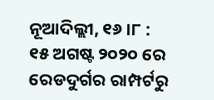ନୂଆଦିଲ୍ଲୀ, ୧୬ ।୮ : ୧୫ ଅଗଷ୍ଟ ୨୦୨୦ ରେ ରେଡଦୁର୍ଗର ରାମ୍ପର୍ଟରୁ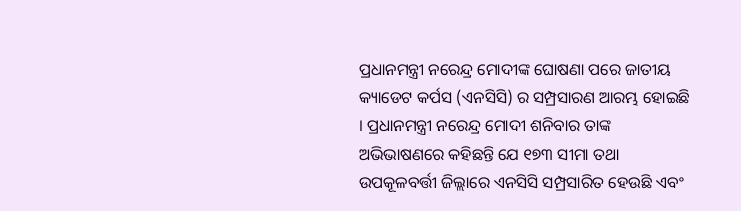ପ୍ରଧାନମନ୍ତ୍ରୀ ନରେନ୍ଦ୍ର ମୋଦୀଙ୍କ ଘୋଷଣା ପରେ ଜାତୀୟ କ୍ୟାଡେଟ କର୍ପସ (ଏନସିସି) ର ସମ୍ପ୍ରସାରଣ ଆରମ୍ଭ ହୋଇଛି । ପ୍ରଧାନମନ୍ତ୍ରୀ ନରେନ୍ଦ୍ର ମୋଦୀ ଶନିବାର ତାଙ୍କ ଅଭିଭାଷଣରେ କହିଛନ୍ତି ଯେ ୧୭୩ ସୀମା ତଥା ଉପକୂଳବର୍ତ୍ତୀ ଜିଲ୍ଲାରେ ଏନସିସି ସମ୍ପ୍ରସାରିତ ହେଉଛି ଏବଂ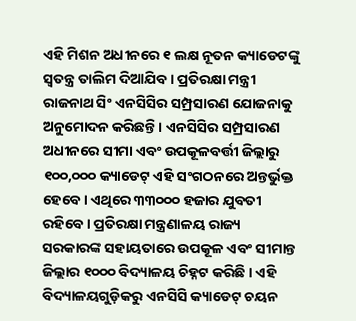ଏହି ମିଶନ ଅଧୀନରେ ୧ ଲକ୍ଷ ନୂତନ କ୍ୟାଡେଟଙ୍କୁ ସ୍ୱତନ୍ତ୍ର ତାଲିମ ଦିଆଯିବ । ପ୍ରତିରକ୍ଷା ମନ୍ତ୍ରୀ ରାଜନାଥ ସିଂ ଏନସିସିର ସମ୍ପ୍ରସାରଣ ଯୋଜନାକୁ ଅନୁମୋଦନ କରିଛନ୍ତି । ଏନସିସିର ସମ୍ପ୍ରସାରଣ ଅଧୀନରେ ସୀମା ଏବଂ ଉପକୂଳବର୍ତ୍ତୀ ଜିଲ୍ଲାରୁ ୧୦୦,୦୦୦ କ୍ୟାଡେଟ୍ ଏହି ସଂଗଠନରେ ଅନ୍ତର୍ଭୁକ୍ତ ହେବେ । ଏଥିରେ ୩୩୦୦୦ ହଜାର ଯୁବତୀ ରହିବେ । ପ୍ରତିରକ୍ଷା ମନ୍ତ୍ରଣାଳୟ ରାଜ୍ୟ ସରକାରଙ୍କ ସହାୟତାରେ ଉପକୂଳ ଏବଂ ସୀମାନ୍ତ ଜିଲ୍ଲାର ୧୦୦୦ ବିଦ୍ୟାଳୟ ଚିହ୍ନଟ କରିଛି । ଏହି ବିଦ୍ୟାଳୟଗୁଡ଼ିକରୁ ଏନସିସି କ୍ୟାଡେଟ୍ ଚୟନ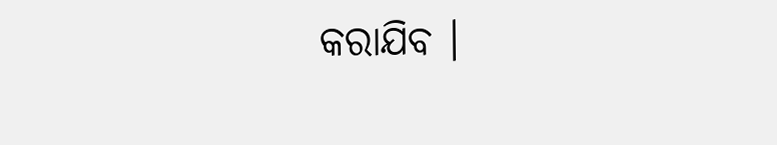କରାଯିବ ।